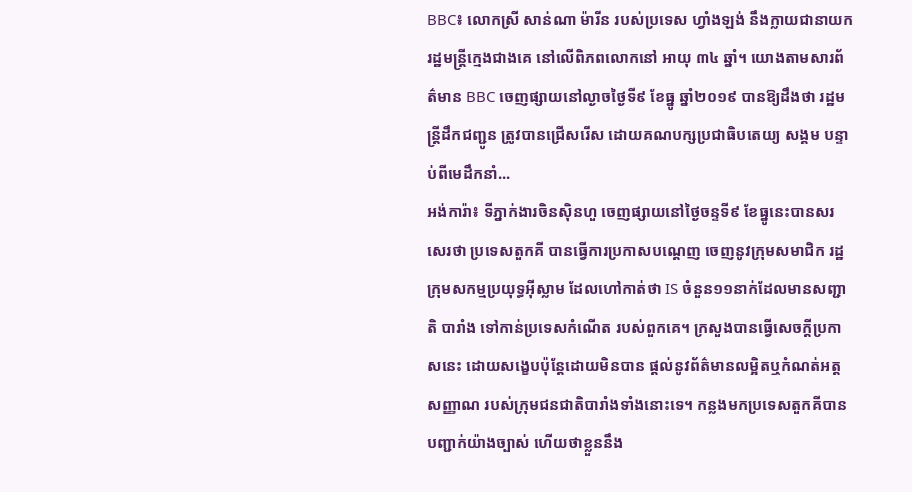BBC៖ លោកស្រី សាន់ណា ម៉ារីន របស់ប្រទេស ហ្វាំងឡង់ នឹងក្លាយជានាយករដ្ឋមន្រ្តីក្មេងជាងគេ នៅលើពិភពលោកនៅ អាយុ ៣៤ ឆ្នាំ។ យោងតាមសារព័ត៌មាន BBC ចេញផ្សាយនៅល្ងាចថ្ងៃទី៩ ខែធ្នូ ឆ្នាំ២០១៩ បានឱ្យដឹងថា រដ្ឋមន្រ្តីដឹកជញ្ជូន ត្រូវបានជ្រើសរើស ដោយគណបក្សប្រជាធិបតេយ្យ សង្គម បន្ទាប់ពីមេដឹកនាំ...
អង់ការ៉ា៖ ទីភ្នាក់ងារចិនស៊ិនហួ ចេញផ្សាយនៅថ្ងៃចន្ទទី៩ ខែធ្នូនេះបានសរសេរថា ប្រទេសតួកគី បានធ្វើការប្រកាសបណ្តេញ ចេញនូវក្រុមសមាជិក រដ្ឋក្រុមសកម្មប្រយុទ្ធអ៊ីស្លាម ដែលហៅកាត់ថា IS ចំនួន១១នាក់ដែលមានសញ្ជាតិ បារាំង ទៅកាន់ប្រទេសកំណើត របស់ពួកគេ។ ក្រសួងបានធ្វើសេចក្តីប្រកាសនេះ ដោយសង្ខេបប៉ុន្តែដោយមិនបាន ផ្តល់នូវព័ត៌មានលម្អិតឬកំណត់អត្តសញ្ញាណ របស់ក្រុមជនជាតិបារាំងទាំងនោះទេ។ កន្លងមកប្រទេសតួកគីបានបញ្ជាក់យ៉ាងច្បាស់ ហើយថាខ្លួននឹង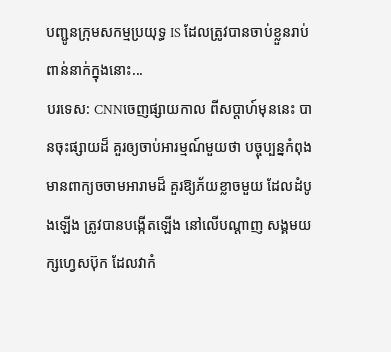បញ្ជូនក្រុមសកម្មប្រយុទ្ធ IS ដែលត្រូវបានចាប់ខ្លួនរាប់ពាន់នាក់ក្នុងនោះ...
បរទេស: CNNចេញផ្សាយកាល ពីសប្តាហ៍មុននេះ បានចុះផ្សាយដ៏ គួរឲ្យចាប់អារម្មណ៍មួយថា បច្ចុប្បន្នកំពុង មានពាក្យចចាមអារាមដ៏ គួរឱ្យភ័យខ្លាចមួយ ដែលដំបូងឡើង ត្រូវបានបង្កើតឡើង នៅលើបណ្តាញ សង្គមយក្សហ្វេសប៊ុក ដែលវាកំ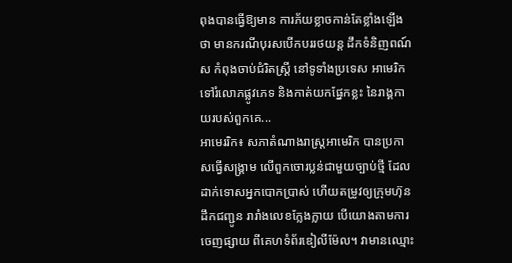ពុងបានធ្វើឱ្យមាន ការភ័យខ្លាចកាន់តែខ្លាំងឡើងថា មានករណីបុរសបើកបររថយន្ត ដឹកទំនិញពណ៍ស កំពុងចាប់ជំរិតស្ត្រី នៅទូទាំងប្រទេស អាមេរិក ទៅរំលោភផ្លូវភេទ និងកាត់យកផ្នែកខ្លះ នៃរាង្គកាយរបស់ពួកគេ...
អាមេររិក៖ សភាតំណាងរាស្ត្រអាមេរិក បានប្រកាសធ្វើសង្គ្រាម លើពួកចោរប្លន់ជាមួយច្បាប់ថ្មី ដែលដាក់ទោសអ្នកបោកប្រាស់ ហើយតម្រូវឲ្យក្រុមហ៊ុនដឹកជញ្ជូន រារាំងលេខក្លែងក្លាយ បើយោងតាមការចេញផ្សាយ ពីគេហទំព័រឌៀលីម៉ែល។ វាមានឈ្មោះ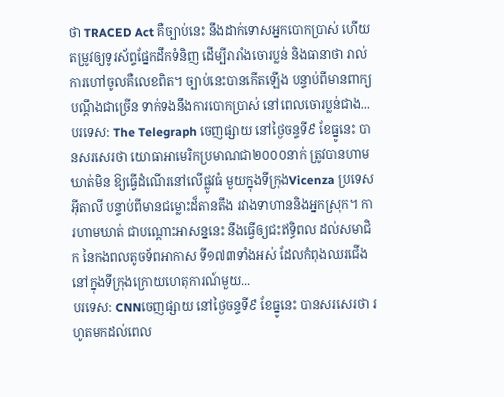ថា TRACED Act គឺច្បាប់នេះ នឹងដាក់ទោសអ្នកបោកប្រាស់ ហើយតម្រូវឲ្យទូរស័ព្ទផ្នែកដឹកទំនិញ ដើម្បីរារាំងចោរប្លន់ និងធានាថា រាល់ការហៅចូលគឺលេខពិត។ ច្បាប់នេះបានកើតឡើង បន្ទាប់ពីមានពាក្យបណ្តឹងជាច្រើន ទាក់ទងនឹងការបោកប្រាស់ នៅពេលចោរប្លន់ជាង...
បរទេស: The Telegraph ចេញផ្សាយ នៅថ្ងៃចន្ទទី៩ ខែធ្នូនេះ បានសរសេរថា យោធាអាមេរិកប្រមាណជា២០០០នាក់ ត្រូវបានហាមឃាត់មិន ឱ្យធ្វើដំណើរនៅលើផ្លូវធំ មួយក្នុងទីក្រុងVicenza ប្រទេសអ៊ីតាលី បន្ទាប់ពីមានជម្លោះដ៏តានតឹង រវាងទាហាននិងអ្នកស្រុក។ ការហាមឃាត់ ជាបណ្តោះអាសន្ននេះ នឹងធ្វើឲ្យជះឥទ្ធិពល ដល់សមាជិក នៃកងពលតូចទ័ពអាកាស ទី១៧៣ទាំងអស់ ដែលកំពុងឈរជើង នៅក្នុងទីក្រុងក្រោយហេតុការណ៍មួយ...
បរទេស: CNNចេញផ្សាយ នៅថ្ងៃចន្ទទី៩ ខែធ្នូនេះ បានសរសេរថា រហូតមកដល់ពេល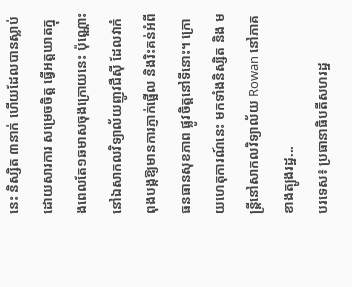នេះ និស្សិត ៣នាក់ ហើយដែលបានស្លាប់ ដោយសារការ សម្រេចចិត្ត ធ្វើអត្តឃាតក្នុងពេលតែ១ឆមាសចុងក្រោយនេះ ប៉ុណ្ណោះនៅឯសាកលវិទ្យាល័យញូវជឺស៊ី ដែលវាកំពុងបង្កឱ្យមានការភ្ញាក់ផ្អើល និងរិះគន់អំពីធនធានសុខភាព ផ្លូវចិត្តនៅទីនោះ។ ក្រោយហេតុការណ៍នេះ មកទាំងនិស្សិត និង មន្រ្តីនៅសាកលវិទ្យាល័យ Rowan នៅភាគខាងត្បូងរដ្ឋ...
បរទេស៖ ប្រធានាធិបតីសហរដ្ឋ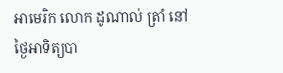អាមេរិក លោក ដូណាល់ ត្រាំ នៅថ្ងៃអាទិត្យបា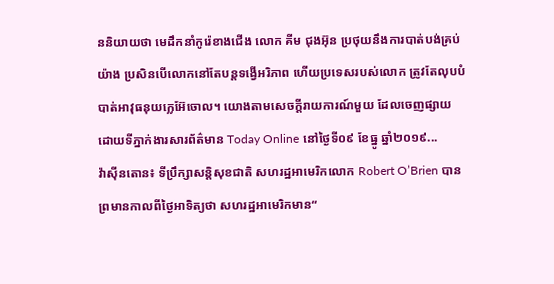ននិយាយថា មេដឹកនាំកូរ៉េខាងជើង លោក គីម ជុងអ៊ុន ប្រថុយនឹងការបាត់បង់គ្រប់យ៉ាង ប្រសិនបើលោកនៅតែបន្តទង្វើអរិភាព ហើយប្រទេសរបស់លោក ត្រូវតែលុបបំបាត់អាវុធនុយក្លេអ៊ែចោល។ យោងតាមសេចក្តីរាយការណ៍មួយ ដែលចេញផ្សាយ ដោយទីភ្នាក់ងារសារព័ត៌មាន Today Online នៅថ្ងៃទី០៩ ខែធ្នូ ឆ្នាំ២០១៩...
វ៉ាស៊ីនតោន៖ ទីប្រឹក្សាសន្តិសុខជាតិ សហរដ្ឋអាមេរិកលោក Robert O’Brien បានព្រមានកាលពីថ្ងៃអាទិត្យថា សហរដ្ឋអាមេរិកមាន“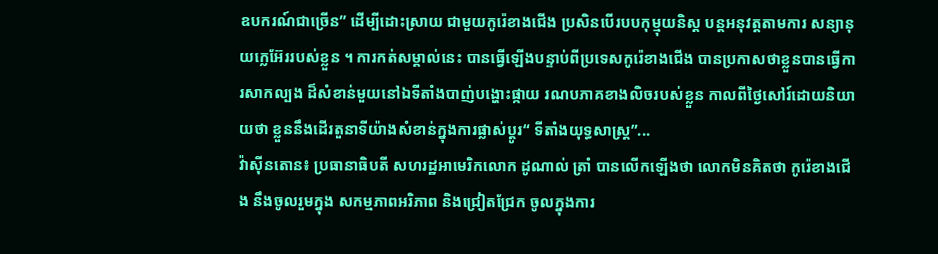ឧបករណ៍ជាច្រើន” ដើម្បីដោះស្រាយ ជាមួយកូរ៉េខាងជើង ប្រសិនបើរបបកុម្មុយនិស្ត បន្តអនុវត្តតាមការ សន្យានុយក្លេអ៊ែររបស់ខ្លួន ។ ការកត់សម្គាល់នេះ បានធ្វើឡើងបន្ទាប់ពីប្រទេសកូរ៉េខាងជើង បានប្រកាសថាខ្លួនបានធ្វើការសាកល្បង ដ៏សំខាន់មួយនៅឯទីតាំងបាញ់បង្ហោះផ្កាយ រណបភាគខាងលិចរបស់ខ្លួន កាលពីថ្ងៃសៅរ៍ដោយនិយាយថា ខ្លួននឹងដើរតួនាទីយ៉ាងសំខាន់ក្នុងការផ្លាស់ប្តូរ“ ទីតាំងយុទ្ធសាស្ត្រ”...
វ៉ាស៊ីនតោន៖ ប្រធានាធិបតី សហរដ្ឋអាមេរិកលោក ដូណាល់ ត្រាំ បានលើកឡើងថា លោកមិនគិតថា កូរ៉េខាងជើង នឹងចូលរួមក្នុង សកម្មភាពអរិភាព និងជ្រៀតជ្រែក ចូលក្នុងការ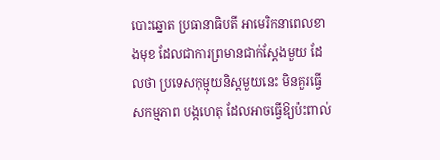បោះឆ្នោត ប្រធានាធិបតី អាមេរិកនាពេលខាងមុខ ដែលជាការព្រមានជាក់ស្តែងមួយ ដែលថា ប្រទេសកុម្មុយនិស្តមួយនេះ មិនគួរធ្វើសកម្មភាព បង្កហេតុ ដែលអាចធ្វើឱ្យប៉ះពាល់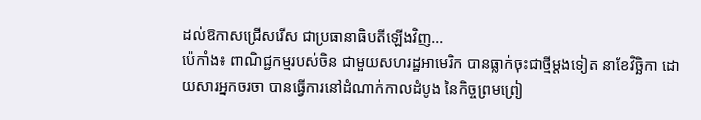ដល់ឱកាសជ្រើសរើស ជាប្រធានាធិបតីឡើងវិញ...
ប៉េកាំង៖ ពាណិជ្ជកម្មរបស់ចិន ជាមួយសហរដ្ឋអាមេរិក បានធ្លាក់ចុះជាថ្មីម្តងទៀត នាខែវិច្ឆិកា ដោយសារអ្នកចរចា បានធ្វើការនៅដំណាក់កាលដំបូង នៃកិច្ចព្រមព្រៀ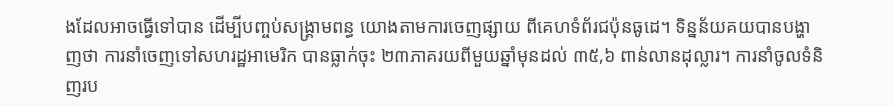ងដែលអាចធ្វើទៅបាន ដើម្បីបញ្ចប់សង្គ្រាមពន្ធ យោងតាមការចេញផ្សាយ ពីគេហទំព័រជប៉ុនធូដេ។ ទិន្នន័យគយបានបង្ហាញថា ការនាំចេញទៅសហរដ្ឋអាមេរិក បានធ្លាក់ចុះ ២៣ភាគរយពីមួយឆ្នាំមុនដល់ ៣៥,៦ ពាន់លានដុល្លារ។ ការនាំចូលទំនិញរប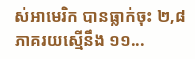ស់អាមេរិក បានធ្លាក់ចុះ ២,៨ ភាគរយស្មើនឹង ១១...